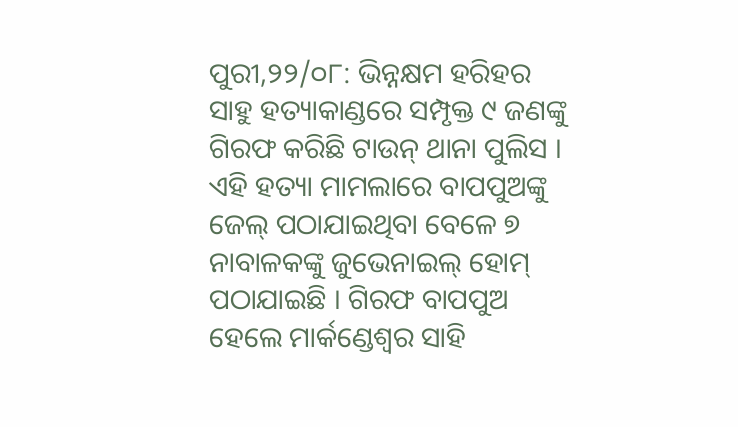ପୁରୀ,୨୨/୦୮: ଭିନ୍ନକ୍ଷମ ହରିହର ସାହୁ ହତ୍ୟାକାଣ୍ଡରେ ସମ୍ପୃକ୍ତ ୯ ଜଣଙ୍କୁ ଗିରଫ କରିଛି ଟାଉନ୍ ଥାନା ପୁଲିସ । ଏହି ହତ୍ୟା ମାମଲାରେ ବାପପୁଅଙ୍କୁ ଜେଲ୍ ପଠାଯାଇଥିବା ବେଳେ ୭ ନାବାଳକଙ୍କୁ ଜୁଭେନାଇଲ୍ ହୋମ୍ ପଠାଯାଇଛି । ଗିରଫ ବାପପୁଅ ହେଲେ ମାର୍କଣ୍ଡେଶ୍ୱର ସାହି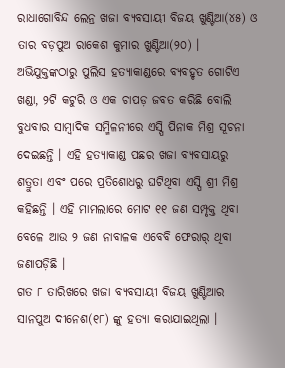ରାଧାଗୋବିନ୍ଦ ଲେନ୍ର ଖଜା ବ୍ୟବସାୟୀ ବିଜୟ ଖୁଣ୍ଟିଆ(୪୫) ଓ ତାର ବଡ଼ପୁଅ ରାକେଶ କୁମାର ଖୁଣ୍ଟିଆ(୨୦) । ଅଭିଯୁକ୍ତଙ୍କଠାରୁ ପୁଲିସ ହତ୍ୟାକାଣ୍ଡରେ ବ୍ୟବହୃତ ଗୋଟିଏ ଖଣ୍ଡା, ୨ଟି କଟୁରି ଓ ଏକ ଚାପଡ଼ ଜବତ କରିଛି ବୋଲି ବୁଧବାର ସାମ୍ବାଦିକ ସମ୍ମିଳନୀରେ ଏସ୍ପି ପିନାକ ମିଶ୍ର ସୂଚନା ଦେଇଛନ୍ତି । ଏହି ହତ୍ୟାକାଣ୍ଡ ପଛର ଖଜା ବ୍ୟବସାୟରୁ ଶତ୍ରୁତା ଏବଂ ପରେ ପ୍ରତିଶୋଧରୁ ଘଟିଥିବା ଏସ୍ପି ଶ୍ରୀ ମିଶ୍ର କହିଛନ୍ତି । ଏହି ମାମଲାରେ ମୋଟ ୧୧ ଜଣ ସମ୍ପୃକ୍ତ ଥିବା ବେଳେ ଆଉ ୨ ଜଣ ନାବାଳକ ଏବେବି ଫେରାର୍ ଥିବା ଜଣାପଡ଼ିଛି ।
ଗତ ୮ ତାରିଖରେ ଖଜା ବ୍ୟବସାୟୀ ବିଜୟ ଖୁଣ୍ଟିଆର ସାନପୁଅ ଦୀନେଶ(୧୮) ଙ୍କୁ ହତ୍ୟା କରାଯାଇଥିଲା ।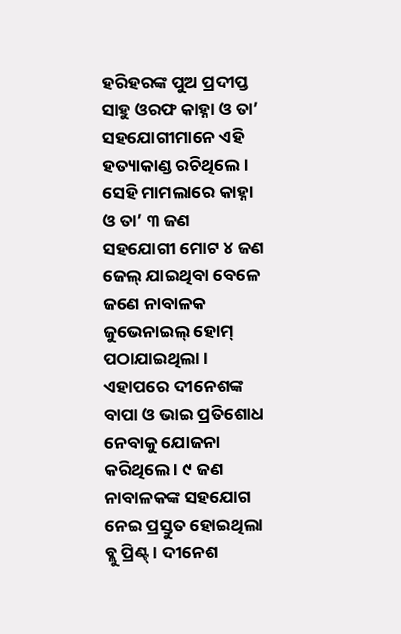ହରିହରଙ୍କ ପୁଅ ପ୍ରଦୀପ୍ତ ସାହୁ ଓରଫ କାହ୍ନା ଓ ତା’ ସହଯୋଗୀମାନେ ଏହି ହତ୍ୟାକାଣ୍ଡ ରଚିଥିଲେ । ସେହି ମାମଲାରେ କାହ୍ନା ଓ ତା’ ୩ ଜଣ ସହଯୋଗୀ ମୋଟ ୪ ଜଣ ଜେଲ୍ ଯାଇଥିବା ବେଳେ ଜଣେ ନାବାଳକ ଜୁଭେନାଇଲ୍ ହୋମ୍ ପଠାଯାଇଥିଲା । ଏହାପରେ ଦୀନେଶଙ୍କ ବାପା ଓ ଭାଇ ପ୍ରତିଶୋଧ ନେବାକୁ ଯୋଜନା କରିଥିଲେ । ୯ ଜଣ ନାବାଳକଙ୍କ ସହଯୋଗ ନେଇ ପ୍ରସ୍ତୁତ ହୋଇଥିଲା ବ୍ଲୁ ପ୍ରିଣ୍ଟ୍ । ଦୀନେଶ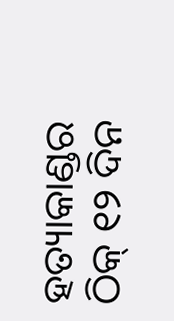ହତ୍ୟାକାଣ୍ଡର ଠିକ୍ ୧୨ ଦିନ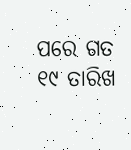ପରେ ଗତ ୧୯ ତାରିଖ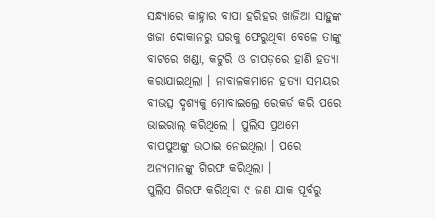ସନ୍ଧ୍ୟାରେ କାହ୍ନାର ବାପା ହରିହର ଖାଜିଆ ସାହୁଙ୍କ ଖଜା ଦୋକାନରୁ ଘରକୁ ଫେରୁଥିବା ବେଳେ ତାଙ୍କୁ ବାଟରେ ଖଣ୍ଡା, କଟୁରି ଓ ଚାପଡ଼ରେ ହାଣି ହତ୍ୟା କରାଯାଇଥିଲା । ନାବାଳକମାନେ ହତ୍ୟା ସମୟର ବୀଭତ୍ସ ଦୃଶ୍ୟକୁ ମୋବାଇଲ୍ରେ ରେକର୍ଡ କରି ପରେ ଭାଇରାଲ୍ କରିଥିଲେ । ପୁଲିସ ପ୍ରଥମେ ବାପପୁଅଙ୍କୁ ଉଠାଇ ନେଇଥିଲା । ପରେ ଅନ୍ୟମାନଙ୍କୁ ଗିରଫ କରିଥିଲା ।
ପୁଲିସ ଗିରଫ କରିଥିବା ୯ ଜଣ ଯାକ ପୂର୍ବରୁ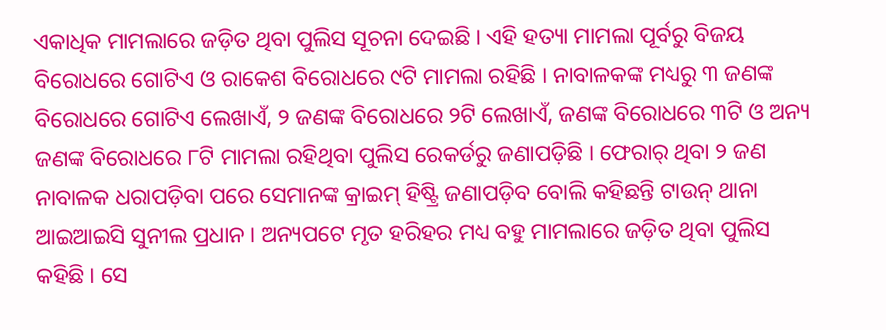ଏକାଧିକ ମାମଲାରେ ଜଡ଼ିତ ଥିବା ପୁଲିସ ସୂଚନା ଦେଇଛି । ଏହି ହତ୍ୟା ମାମଲା ପୂର୍ବରୁ ବିଜୟ ବିରୋଧରେ ଗୋଟିଏ ଓ ରାକେଶ ବିରୋଧରେ ୯ଟି ମାମଲା ରହିଛି । ନାବାଳକଙ୍କ ମଧ୍ୟରୁ ୩ ଜଣଙ୍କ ବିରୋଧରେ ଗୋଟିଏ ଲେଖାଏଁ, ୨ ଜଣଙ୍କ ବିରୋଧରେ ୨ଟି ଲେଖାଏଁ, ଜଣଙ୍କ ବିରୋଧରେ ୩ଟି ଓ ଅନ୍ୟ ଜଣଙ୍କ ବିରୋଧରେ ୮ଟି ମାମଲା ରହିଥିବା ପୁଲିସ ରେକର୍ଡରୁ ଜଣାପଡ଼ିଛି । ଫେରାର୍ ଥିବା ୨ ଜଣ ନାବାଳକ ଧରାପଡ଼ିବା ପରେ ସେମାନଙ୍କ କ୍ରାଇମ୍ ହିଷ୍ଟ୍ରି ଜଣାପଡ଼ିବ ବୋଲି କହିଛନ୍ତି ଟାଉନ୍ ଥାନା ଆଇଆଇସି ସୁନୀଲ ପ୍ରଧାନ । ଅନ୍ୟପଟେ ମୃତ ହରିହର ମଧ୍ୟ ବହୁ ମାମଲାରେ ଜଡ଼ିତ ଥିବା ପୁଲିସ କହିଛି । ସେ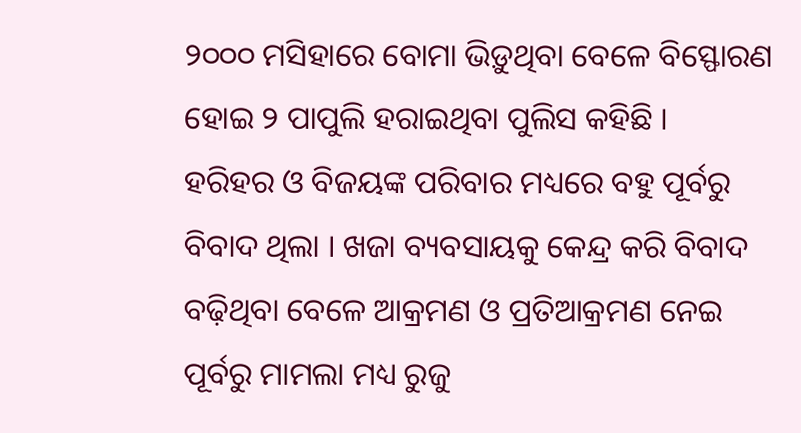୨୦୦୦ ମସିହାରେ ବୋମା ଭିଡ଼ୁଥିବା ବେଳେ ବିସ୍ଫୋରଣ ହୋଇ ୨ ପାପୁଲି ହରାଇଥିବା ପୁଲିସ କହିଛି ।
ହରିହର ଓ ବିଜୟଙ୍କ ପରିବାର ମଧ୍ୟରେ ବହୁ ପୂର୍ବରୁ ବିବାଦ ଥିଲା । ଖଜା ବ୍ୟବସାୟକୁ କେନ୍ଦ୍ର କରି ବିବାଦ ବଢ଼ିଥିବା ବେଳେ ଆକ୍ରମଣ ଓ ପ୍ରତିଆକ୍ରମଣ ନେଇ ପୂର୍ବରୁ ମାମଲା ମଧ୍ୟ ରୁଜୁ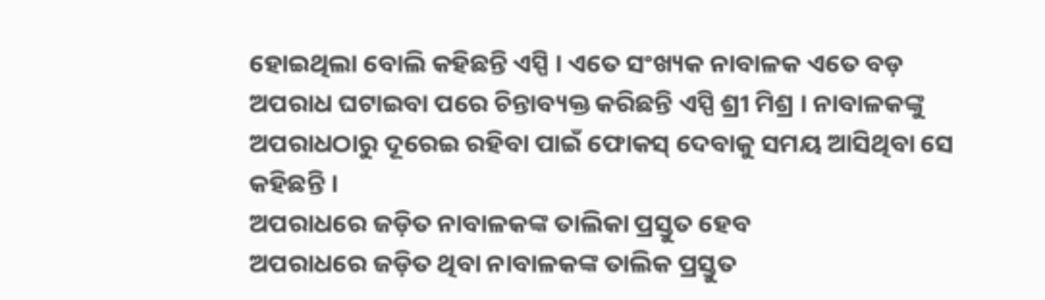ହୋଇଥିଲା ବୋଲି କହିଛନ୍ତି ଏସ୍ପି । ଏତେ ସଂଖ୍ୟକ ନାବାଳକ ଏତେ ବଡ଼ ଅପରାଧ ଘଟାଇବା ପରେ ଚିନ୍ତାବ୍ୟକ୍ତ କରିଛନ୍ତି ଏସ୍ପି ଶ୍ରୀ ମିଶ୍ର । ନାବାଳକଙ୍କୁ ଅପରାଧଠାରୁ ଦୂରେଇ ରହିବା ପାଇଁ ଫୋକସ୍ ଦେବାକୁ ସମୟ ଆସିଥିବା ସେ କହିଛନ୍ତି ।
ଅପରାଧରେ ଜଡ଼ିତ ନାବାଳକଙ୍କ ତାଲିକା ପ୍ରସ୍ତୁତ ହେବ
ଅପରାଧରେ ଜଡ଼ିତ ଥିବା ନାବାଳକଙ୍କ ତାଲିକ ପ୍ରସ୍ତୁତ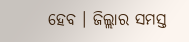ହେବ । ଜିଲ୍ଲାର ସମସ୍ତ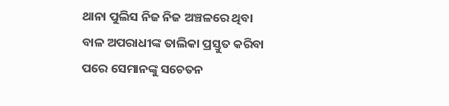ଥାନା ପୁଲିସ ନିଜ ନିଜ ଅଞ୍ଚଳରେ ଥିବା ବାଳ ଅପରାଧୀଙ୍କ ତାଲିକା ପ୍ରସ୍ତୁତ କରିବା ପରେ ସେମାନଙ୍କୁ ସଚେତନ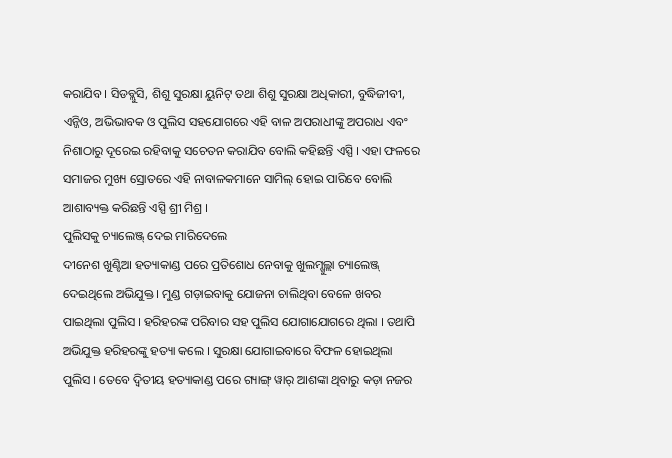କରାଯିବ । ସିଡବ୍ଲୁସି, ଶିଶୁ ସୁରକ୍ଷା ୟୁନିଟ୍ ତଥା ଶିଶୁ ସୁରକ୍ଷା ଅଧିକାରୀ, ବୁଦ୍ଧିଜୀବୀ, ଏନ୍ଜିଓ, ଅଭିଭାବକ ଓ ପୁଲିସ ସହଯୋଗରେ ଏହି ବାଳ ଅପରାଧୀଙ୍କୁ ଅପରାଧ ଏବଂ ନିଶାଠାରୁ ଦୂରେଇ ରହିବାକୁ ସଚେତନ କରାଯିବ ବୋଲି କହିଛନ୍ତି ଏସ୍ପି । ଏହା ଫଳରେ ସମାଜର ମୁଖ୍ୟ ସ୍ରୋତରେ ଏହି ନାବାଳକମାନେ ସାମିଲ୍ ହୋଇ ପାରିବେ ବୋଲି ଆଶାବ୍ୟକ୍ତ କରିଛନ୍ତି ଏସ୍ପି ଶ୍ରୀ ମିଶ୍ର ।
ପୁଲିସକୁ ଚ୍ୟାଲେଞ୍ଜ୍ ଦେଇ ମାରିଦେଲେ
ଦୀନେଶ ଖୁଣ୍ଟିଆ ହତ୍ୟାକାଣ୍ଡ ପରେ ପ୍ରତିଶୋଧ ନେବାକୁ ଖୁଲମ୍ଖୁଲ୍ଲା ଚ୍ୟାଲେଞ୍ଜ୍ ଦେଇଥିଲେ ଅଭିଯୁକ୍ତ । ମୁଣ୍ଡ ଗଡ଼ାଇବାକୁ ଯୋଜନା ଚାଲିଥିବା ବେଳେ ଖବର ପାଇଥିଲା ପୁଲିସ । ହରିହରଙ୍କ ପରିବାର ସହ ପୁଲିସ ଯୋଗାଯୋଗରେ ଥିଲା । ତଥାପି ଅଭିଯୁକ୍ତ ହରିହରଙ୍କୁ ହତ୍ୟା କଲେ । ସୁରକ୍ଷା ଯୋଗାଇବାରେ ବିଫଳ ହୋଇଥିଲା ପୁଲିସ । ତେବେ ଦ୍ୱିତୀୟ ହତ୍ୟାକାଣ୍ଡ ପରେ ଗ୍ୟାଙ୍ଗ୍ ୱାର୍ ଆଶଙ୍କା ଥିବାରୁ କଡ଼ା ନଜର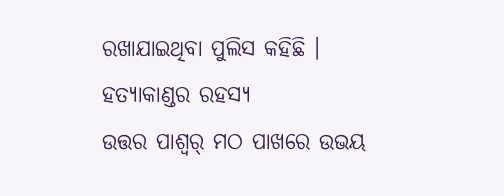ରଖାଯାଇଥିବା ପୁଲିସ କହିଛି ।
ହତ୍ୟାକାଣ୍ଡର ରହସ୍ୟ
ଉତ୍ତର ପାଶ୍ୱର୍ ମଠ ପାଖରେ ଉଭୟ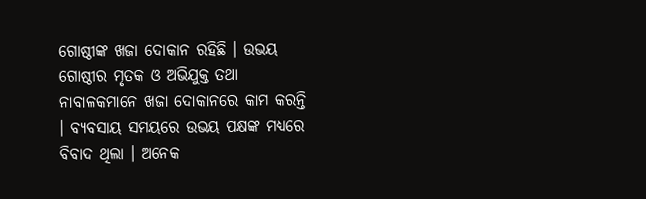ଗୋଷ୍ଠୀଙ୍କ ଖଜା ଦୋକାନ ରହିଛି । ଉଭୟ ଗୋଷ୍ଠୀର ମୃତକ ଓ ଅଭିଯୁକ୍ତ ତଥା ନାବାଳକମାନେ ଖଜା ଦୋକାନରେ କାମ କରନ୍ତି । ବ୍ୟବସାୟ ସମୟରେ ଉଭୟ ପକ୍ଷଙ୍କ ମଧ୍ୟରେ ବିବାଦ ଥିଲା । ଅନେକ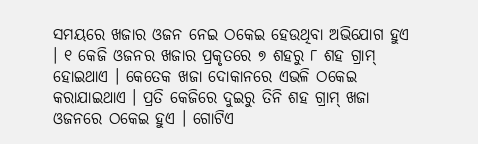ସମୟରେ ଖଜାର ଓଜନ ନେଇ ଠକେଇ ହେଉଥିବା ଅଭିଯୋଗ ହୁଏ । ୧ କେଜି ଓଜନର ଖଜାର ପ୍ରକୃତରେ ୭ ଶହରୁ ୮ ଶହ ଗ୍ରାମ୍ ହୋଇଥାଏ । କେତେକ ଖଜା ଦୋକାନରେ ଏଭଳି ଠକେଇ କରାଯାଇଥାଏ । ପ୍ରତି କେଜିରେ ଦୁଇରୁ ତିନି ଶହ ଗ୍ରାମ୍ ଖଜା ଓଜନରେ ଠକେଇ ହୁଏ । ଗୋଟିଏ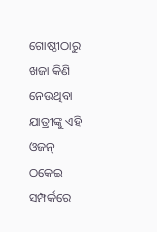ଗୋଷ୍ଠୀଠାରୁ ଖଜା କିଣି ନେଉଥିବା ଯାତ୍ରୀଙ୍କୁ ଏହି ଓଜନ୍ ଠକେଇ ସମ୍ପର୍କରେ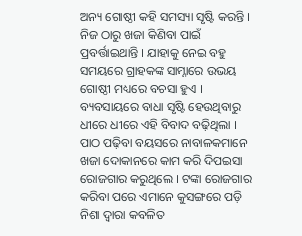ଅନ୍ୟ ଗୋଷ୍ଠୀ କହି ସମସ୍ୟା ସୃଷ୍ଟି କରନ୍ତି । ନିଜ ଠାରୁ ଖଜା କିଣିବା ପାଇଁ ପ୍ରବର୍ତ୍ତାଇଥାନ୍ତି । ଯାହାକୁ ନେଇ ବହୁ ସମୟରେ ଗ୍ରାହକଙ୍କ ସାମ୍ନାରେ ଉଭୟ ଗୋଷ୍ଠୀ ମଧ୍ୟରେ ବଚସା ହୁଏ । ବ୍ୟବସାୟରେ ବାଧା ସୃଷ୍ଟି ହେଉଥିବାରୁ ଧୀରେ ଧୀରେ ଏହି ବିବାଦ ବଢ଼ିଥିଲା । ପାଠ ପଢ଼ିବା ବୟସରେ ନାବାଳକମାନେ ଖଜା ଦୋକାନରେ କାମ କରି ଦିପଇସା ରୋଜଗାର କରୁଥିଲେ । ଟଙ୍କା ରୋଜଗାର କରିବା ପରେ ଏମାନେ କୁସଙ୍ଗରେ ପଡ଼ି ନିଶା ଦ୍ୱାରା କବଳିତ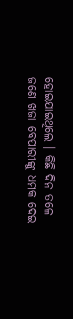ହୋଇଯାଇଥିଲେ । କିଛି ଦିନ ତଳେ ଜଣେ ଖଜା ବେପାରୀଙ୍କୁ ଧମକ ଦେଇ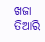ଖଜା ତିଆରି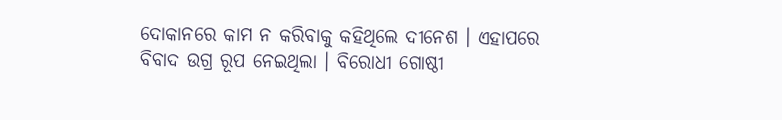ଦୋକାନରେ କାମ ନ କରିବାକୁ କହିଥିଲେ ଦୀନେଶ । ଏହାପରେ ବିବାଦ ଉଗ୍ର ରୂପ ନେଇଥିଲା । ବିରୋଧୀ ଗୋଷ୍ଠୀ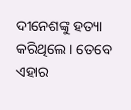ଦୀନେଶଙ୍କୁ ହତ୍ୟା କରିଥିଲେ । ତେବେ ଏହାର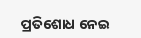ପ୍ରତିଶୋଧ ନେଇ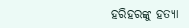ହରିହରଙ୍କୁ ହତ୍ୟା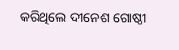କରିଥିଲେ ଦୀନେଶ ଗୋଷ୍ଠୀ